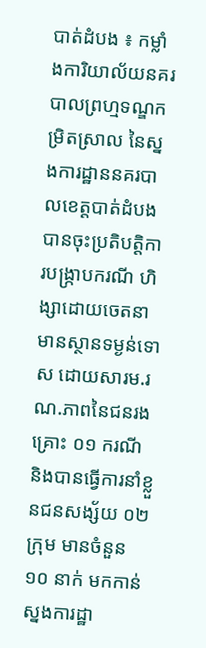បាត់ដំបង ៖ កម្លាំងការិយាល័យនគរបាលព្រហ្មទណ្ឌកម្រិតស្រាល នៃស្នងការដ្ឋាននគរបាលខេត្តបាត់ដំបង បានចុះប្រតិបត្តិការបង្ក្រាបករណី ហិង្សាដោយចេតនាមានស្ថានទម្ងន់ទោស ដោយសារម.រណ.ភាពនៃជនរងគ្រោះ ០១ ករណី និងបានធ្វេីការនាំខ្លួនជនសង្ស័យ ០២ ក្រុម មានចំនួន ១០ នាក់ មកកាន់ស្នងការដ្ឋា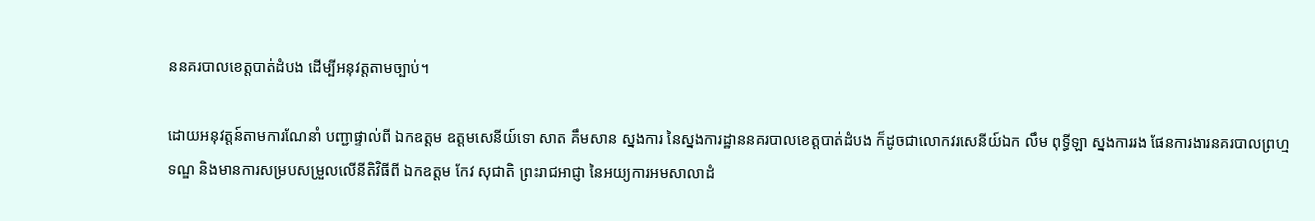ននគរបាលខេត្តបាត់ដំបង ដើម្បីអនុវត្តតាមច្បាប់។

ដោយអនុវត្តន៍តាមការណែនាំ បញ្ជាផ្ទាល់ពី ឯកឧត្ដម ឧត្ដមសេនីយ៍ទោ សាត គឹមសាន ស្នងការ នៃស្នងការដ្ឋាននគរបាលខេត្តបាត់ដំបង ក៏ដូចជាលោកវរសេនីយ៍ឯក លឹម ពុទ្ធីឡា ស្នងការរង ផែនការងារនគរបាលព្រហ្មទណ្ឌ និងមានការសម្របសម្រួលលើនីតិវិធីពី ឯកឧត្តម កែវ សុជាតិ ព្រះរាជអាជ្ញា នៃអយ្យការអមសាលាដំ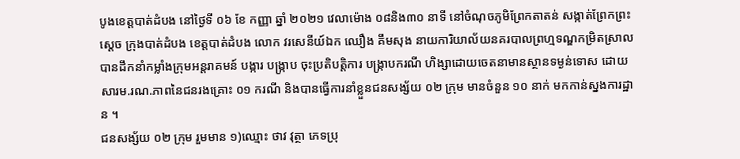បូងខេត្តបាត់ដំបង នៅថ្ងៃទី ០៦ ខែ កញ្ញា ឆ្នាំ ២០២១ វេលាម៉ោង ០៨និង៣០ នាទី នៅចំណុចភូមិព្រែកតាតន់ សង្កាត់ព្រែកព្រះស្តេច ក្រុងបាត់ដំបង ខេត្តបាត់ដំបង លោក វរសេនីយ៍ឯក ឈឿង គឹមសុង នាយការិយាល័យនគរបាលព្រហ្មទណ្ឌកម្រិតស្រាល បានដឹកនាំកម្លាំងក្រុមអន្តរាគមន៍ បង្ការ បង្ក្រាប ចុះប្រតិបត្តិការ បង្ក្រាបករណី ហិង្សាដោយចេតនាមានស្ថានទម្ងន់ទោស ដោយសារម.រណ.ភាពនៃជនរងគ្រោះ ០១ ករណី និងបានធ្វេីការនាំខ្លួនជនសង្ស័យ ០២ ក្រុម មានចំនួន ១០ នាក់ មកកាន់ស្នងការដ្ឋាន ។
ជនសង្ស័យ ០២ ក្រុម រួមមាន ១)ឈ្មោះ ថាវ វុត្ថា ភេទប្រុ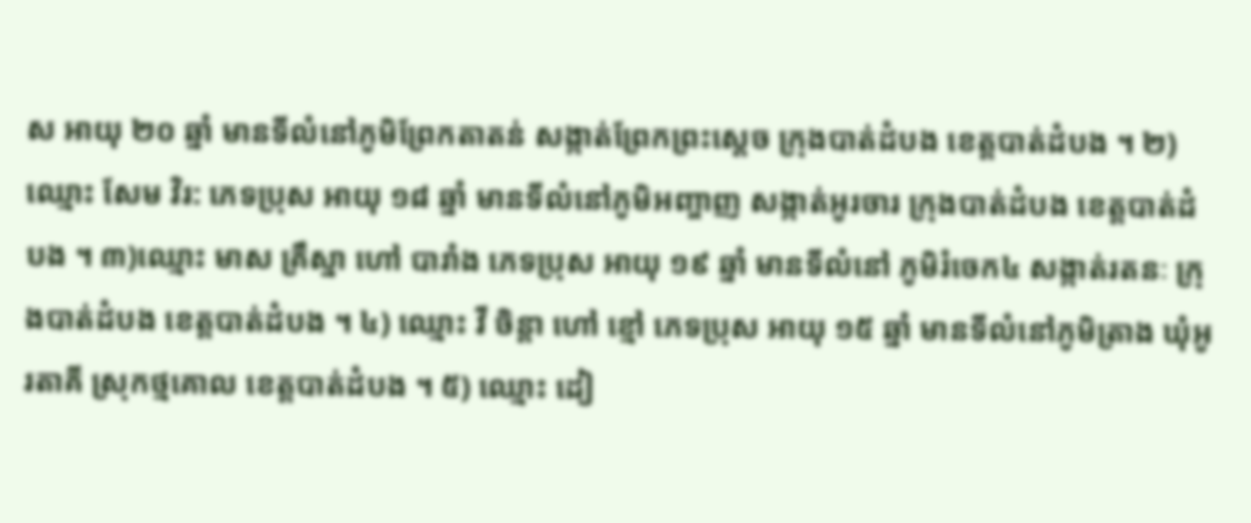ស អាយុ ២០ ឆ្នាំ មានទីលំនៅភូមិព្រែកតាតន់ សង្កាត់ព្រែកព្រះស្តេច ក្រុងបាត់ដំបង ខេត្តបាត់ដំបង ។ ២)ឈ្មោះ សែម វិរ: ភេទប្រុស អាយុ ១៨ ឆ្នាំ មានទីលំនៅភូមិអញ្ចាញ សង្កាត់អូរចារ ក្រុងបាត់ដំបង ខេត្តបាត់ដំបង ។ ៣)ឈ្មោះ មាស គ្រឹស្នា ហៅ បារាំង ភេទប្រុស អាយុ ១៩ ឆ្នាំ មានទីលំនៅ ភូមិរំចេក៤ សង្កាត់រតនៈ ក្រុងបាត់ដំបង ខេត្តបាត់ដំបង ។ ៤) ឈ្មោះ វី ចិន្តា ហៅ ខ្មៅ ភេទប្រុស អាយុ ១៥ ឆ្នាំ មានទីលំនៅភូមិត្រាង ឃុំអូរតាគី ស្រុកថ្មគោល ខេត្តបាត់ដំបង ។ ៥) ឈ្មោះ ដៀ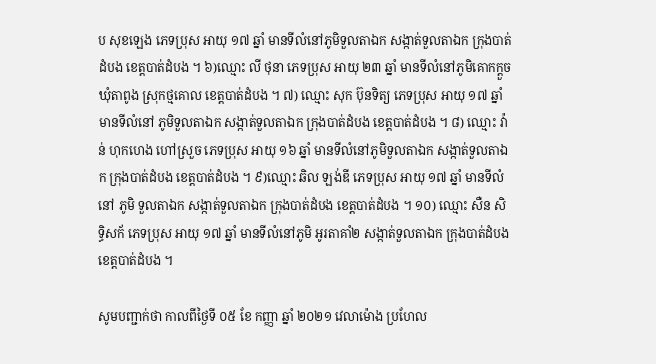ប សុខឡេង ភេទប្រុស អាយុ ១៧ ឆ្នាំ មានទីលំនៅភូមិទួលតាឯក សង្កាត់ទួលតាឯក ក្រុងបាត់ដំបង ខេត្តបាត់ដំបង ។ ៦)ឈ្មោះ លី ថុនា ភេទប្រុស អាយុ ២៣ ឆ្នាំ មានទីលំនៅភូមិគោកក្តួច ឃុំតាពូង ស្រុកថ្មគោល ខេត្តបាត់ដំបង ។ ៧) ឈ្មោះ សុក ប៊ុនទិត្យ ភេទប្រុស អាយុ ១៧ ឆ្នាំ មានទីលំនៅ ភូមិទួលតាឯក សង្កាត់ទួលតាឯក ក្រុងបាត់ដំបង ខេត្តបាត់ដំបង ។ ៨) ឈ្មោះ វ៉ាន់ ហុកហេង ហៅស្រួច ភេទប្រុស អាយុ ១៦ ឆ្នាំ មានទីលំនៅភូមិទួលតាឯក សង្កាត់ទួលតាឯក ក្រុងបាត់ដំបង ខេត្តបាត់ដំបង ។ ៩)ឈ្មោះ ឆិល ឡង់ឌី ភេទប្រុស អាយុ ១៧ ឆ្នាំ មានទីលំនៅ ភូមិ ទួលតាឯក សង្កាត់ទួលតាឯក ក្រុងបាត់ដំបង ខេត្តបាត់ដំបង ។ ១០) ឈ្មោះ សឺន សិទ្ធិសក័ ភេទប្រុស អាយុ ១៧ ឆ្នាំ មានទីលំនៅភូមិ អូរតាគាំ២ សង្កាត់ទួលតាឯក ក្រុងបាត់ដំបង ខេត្តបាត់ដំបង ។

សូមបញ្ជាក់ថា កាលពីថ្ងៃទី ០៥ ខែ កញ្ញា ឆ្នាំ ២០២១ វេលាម៉ោង ប្រហែល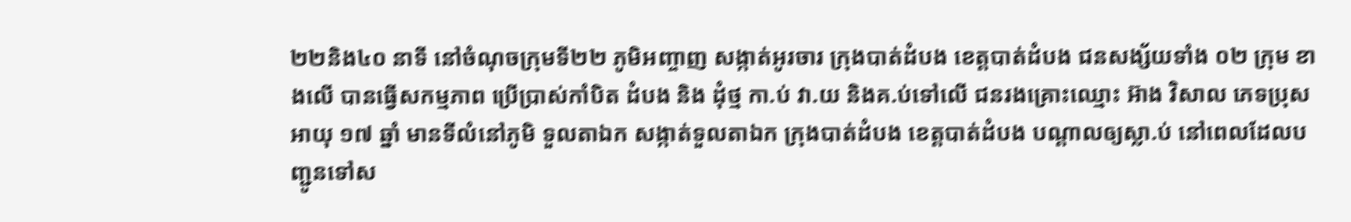២២និង៤០ នាទី នៅចំណុចក្រុមទី២២ ភូមិអញ្ចាញ សង្កាត់អូរចារ ក្រុងបាត់ដំបង ខេត្តបាត់ដំបង ជនសង្ស័យទាំង ០២ ក្រុម ខាងលេី បានធ្វេីសកម្មភាព ប្រេីប្រាស់កាំបិត ដំបង និង ដុំថ្ម កា.ប់ វា.យ និងគ.ប់ទៅលេី ជនរងគ្រោះឈ្មោះ អ៊ាង វិសាល ភេទប្រុស អាយុ ១៧ ឆ្នាំ មានទីលំនៅភូមិ ទួលតាឯក សង្កាត់ទួលតាឯក ក្រុងបាត់ដំបង ខេត្តបាត់ដំបង បណ្តាលឲ្យស្លា.ប់ នៅពេលដែលបញ្ជូនទៅស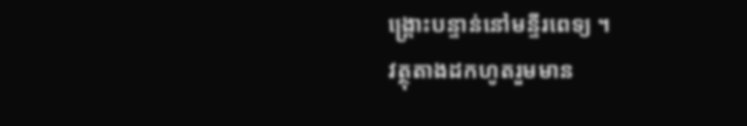ង្គ្រោះបន្ទាន់នៅមន្ទីរពេទ្យ ។
វត្ថុតាងដកហូតរួមមាន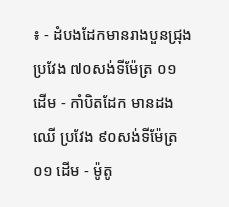៖ - ដំបងដែកមានរាងបួនជ្រុង ប្រវែង ៧០សង់ទីម៉ែត្រ ០១ ដេីម - កាំបិតដែក មានដងឈេី ប្រវែង ៩០សង់ទីម៉ែត្រ ០១ ដេីម - ម៉ូតូ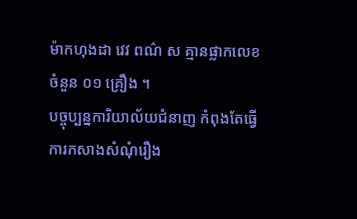ម៉ាកហុងដា វេវ ពណ៌ ស គ្មានផ្លាកលេខ ចំនួន ០១ គ្រឿង ។
បច្ចុប្បន្នការិយាល័យជំនាញ កំពុងតែធ្វេីការកសាងសំណុំរឿង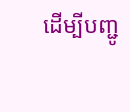ដេីម្បីបញ្ជូ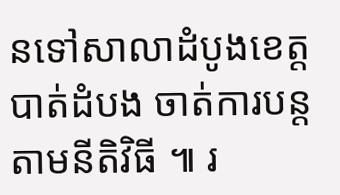នទៅសាលាដំបូងខេត្តបាត់ដំបង ចាត់ការបន្តតាមនីតិវិធី ៕ រ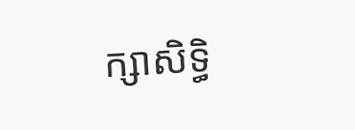ក្សាសិទ្ធិ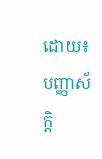ដោយ៖បញ្ញាស័ក្តិ